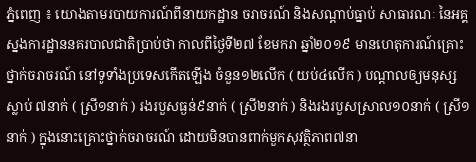ភ្នំពេញ ៖ យោងតាមរបាយការណ៍ពីនាយកដ្ឋាន ចរាចរណ៍ និងសណ្ដាប់ធ្នាប់ សាធារណៈ នៃអគ្គស្នងការដ្ឋាននគរបាលជាតិប្រាប់ថា កាលពីថ្ងៃទី២៧ ខែមករា ឆ្នាំ២០១៩ មានហេតុការណ៍គ្រោះថ្នាក់ចរាចរណ៍ នៅទូទាំងប្រទេសកើតឡើង ចំនួន១២លើក ( យប់៤លើក ) បណ្តាលឲ្យមនុស្សស្លាប់ ៧នាក់ ( ស្រី១នាក់ ) រងរបួសធ្ងន់៩នាក់ ( ស្រី២នាក់ ) និងរងរបួសស្រាល១០នាក់ ( ស្រី១នាក់ ) ក្នុងនោះគ្រោះថ្នាក់ចរាចរណ៍ ដោយមិនបានពាក់មួកសុវត្ថិភាព៧នា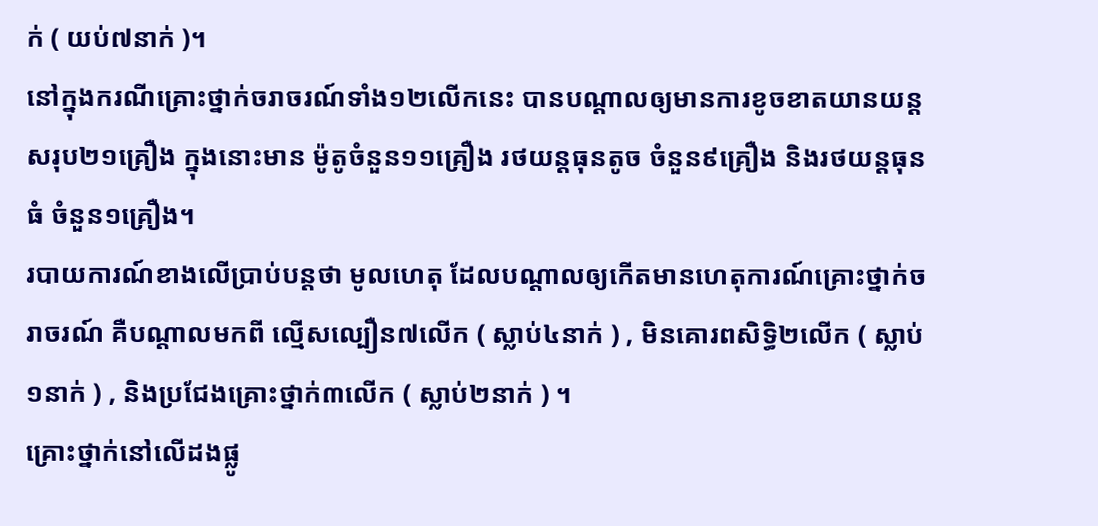ក់ ( យប់៧នាក់ )។
នៅក្នុងករណីគ្រោះថ្នាក់ចរាចរណ៍ទាំង១២លើកនេះ បានបណ្តាលឲ្យមានការខូចខាតយានយន្តសរុប២១គ្រឿង ក្នុងនោះមាន ម៉ូតូចំនួន១១គ្រឿង រថយន្តធុនតូច ចំនួន៩គ្រឿង និងរថយន្តធុនធំ ចំនួន១គ្រឿង។
របាយការណ៍ខាងលើប្រាប់បន្តថា មូលហេតុ ដែលបណ្តាលឲ្យកើតមានហេតុការណ៍គ្រោះថ្នាក់ចរាចរណ៍ គឺបណ្តាលមកពី ល្មើសល្បឿន៧លើក ( ស្លាប់៤នាក់ ) , មិនគោរពសិទ្ធិ២លើក ( ស្លាប់១នាក់ ) , និងប្រជែងគ្រោះថ្នាក់៣លើក ( ស្លាប់២នាក់ ) ។
គ្រោះថ្នាក់នៅលើដងផ្លូ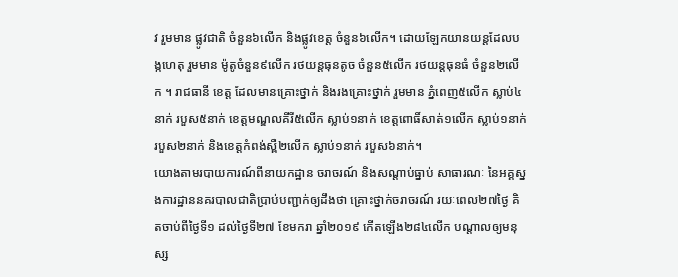វ រួមមាន ផ្លូវជាតិ ចំនួន៦លើក និងផ្លូវខេត្ត ចំនួន៦លើក។ ដោយឡែកយានយន្តដែលបង្កហេតុ រួមមាន ម៉ូតូចំនួន៩លើក រថយន្តធុនតូច ចំនួន៥លើក រថយន្តធុនធំ ចំនួន២លើក ។ រាជធានី ខេត្ត ដែលមានគ្រោះថ្នាក់ និងរងគ្រោះថ្នាក់ រួមមាន ភ្នំពេញ៥លើក ស្លាប់៤នាក់ របួស៥នាក់ ខេត្តមណ្ឌលគីរី៥លើក ស្លាប់១នាក់ ខេត្តពោធិ៍សាត់១លើក ស្លាប់១នាក់ របួស២នាក់ និងខេត្តកំពង់ស្ពឺ២លើក ស្លាប់១នាក់ របួស៦នាក់។
យោងតាមរបាយការណ៍ពីនាយកដ្ឋាន ចរាចរណ៍ និងសណ្ដាប់ធ្នាប់ សាធារណៈ នៃអគ្គស្នងការដ្ឋាននគរបាលជាតិប្រាប់បញ្ជាក់ឲ្យដឹងថា គ្រោះថ្នាក់ចរាចរណ៍ រយៈពេល២៧ថ្ងៃ គិតចាប់ពីថ្ងៃទី១ ដល់ថ្ងៃទី២៧ ខែមករា ឆ្នាំ២០១៩ កើតឡើង២៨៤លើក បណ្តាលឲ្យមនុស្ស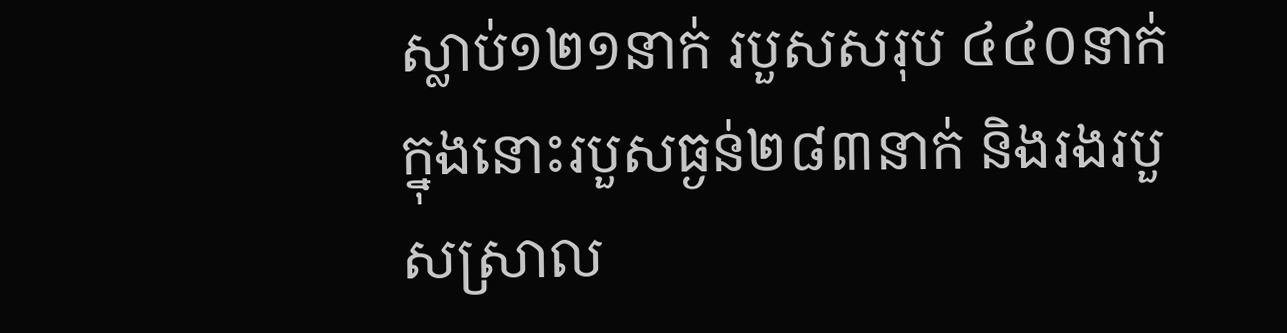ស្លាប់១២១នាក់ របួសសរុប ៤៤០នាក់ ក្នុងនោះរបួសធ្ងន់២៨៣នាក់ និងរងរបួសស្រាល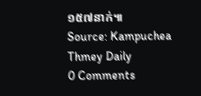១៥៧នាក់៕
Source: Kampuchea Thmey Daily
0 Comments